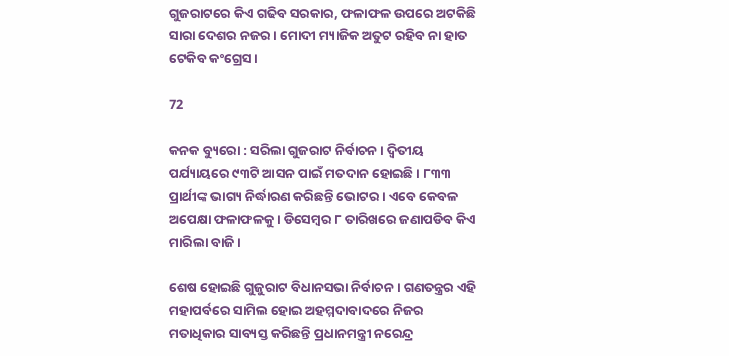ଗୁଜରାଟରେ କିଏ ଗଢିବ ସରକାର, ଫଳାଫଳ ଉପରେ ଅଟକିଛି ସାରା ଦେଶର ନଜର । ମୋଦୀ ମ୍ୟାଜିକ ଅତୁଟ ରହିବ ନା ହାତ ଟେକିବ କଂଗ୍ରେସ ।

72

କନକ ବ୍ୟୁରୋ : ସରିଲା ଗୁଜରାଟ ନିର୍ବାଚନ । ଦ୍ୱିତୀୟ ପର୍ଯ୍ୟାୟରେ ୯୩ଟି ଆସନ ପାଇଁ ମତଦାନ ହୋଇଛି । ୮୩୩ ପ୍ରାର୍ଥୀଙ୍କ ଭାଗ୍ୟ ନିର୍ଦ୍ଧାରଣ କରିଛନ୍ତି ଭୋଟର । ଏବେ କେବଳ ଅପେକ୍ଷା ଫଳାଫଳକୁ । ଡିସେମ୍ବର ୮ ତାରିଖରେ ଜଣାପଡିବ କିଏ ମାରିଲା ବାଜି ।

ଶେଷ ହୋଇଛି ଗୁଜୁରାଟ ବିଧାନସଭା ନିର୍ବାଚନ । ଗଣତନ୍ତ୍ରର ଏହି ମହାପର୍ବରେ ସାମିଲ ହୋଇ ଅହମ୍ମଦାବାଦରେ ନିଜର ମତାଧିକାର ସାବ୍ୟସ୍ତ କରିଛନ୍ତି ପ୍ରଧାନମନ୍ତ୍ରୀ ନରେନ୍ଦ୍ର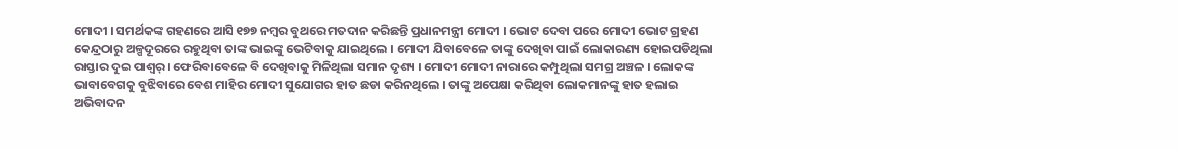ମୋଦୀ । ସମର୍ଥକଙ୍କ ଗହଣରେ ଆସି ୧୭୭ ନମ୍ବର ବୁଥରେ ମତଦାନ କରିଛନ୍ତି ପ୍ରଧାନମନ୍ତ୍ରୀ ମୋଦୀ । ଭୋଟ ଦେବା ପରେ ମୋଦୀ ଭୋଟ ଗ୍ରହଣ କେନ୍ଦ୍ରଠାରୁ ଅଳ୍ପଦୂରରେ ରହୁଥିବା ତାଙ୍କ ଭାଇଙ୍କୁ ଭେଟିବାକୁ ଯାଇଥିଲେ । ମୋଦୀ ଯିବାବେଳେ ତାଙ୍କୁ ଦେଖିବା ପାଇଁ ଲୋକାରଣ୍ୟ ହୋଇପଡିଥିଲା ରାସ୍ତାର ଦୁଇ ପାଶ୍ୱର୍ । ଫେରିବାବେଳେ ବି ଦେଖିବାକୁ ମିଳିଥିଲା ସମାନ ଦୃଶ୍ୟ । ମୋଦୀ ମୋଦୀ ନାରାରେ କମ୍ପୁଥିଲା ସମଗ୍ର ଅଞ୍ଚଳ । ଲୋକଙ୍କ ଭାବାବେଗକୁ ବୁଝିବାରେ ବେଶ ମାହିର ମୋଦୀ ସୁଯୋଗର ହାତ ଛଡା କରିନଥିଲେ । ତାଙ୍କୁ ଅପେକ୍ଷା କରିଥିବା ଲୋକମାନଙ୍କୁ ହାତ ହଲାଇ ଅଭିବାଦନ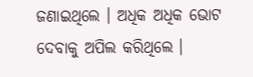ଜଣାଇଥିଲେ । ଅଧିକ ଅଧିକ ଭୋଟ ଦେବାକୁ ଅପିଲ କରିଥିଲେ ।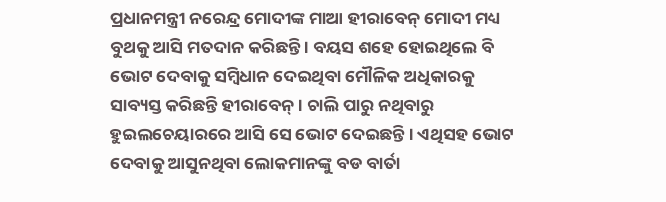ପ୍ରଧାନମନ୍ତ୍ରୀ ନରେନ୍ଦ୍ର ମୋଦୀଙ୍କ ମାଆ ହୀରାବେନ୍ ମୋଦୀ ମଧ୍ୟ ବୁଥକୁ ଆସି ମତଦାନ କରିଛନ୍ତି । ବୟସ ଶହେ ହୋଇଥିଲେ ବି ଭୋଟ ଦେବାକୁ ସମ୍ବିଧାନ ଦେଇଥିବା ମୌଳିକ ଅଧିକାରକୁ ସାବ୍ୟସ୍ତ କରିଛନ୍ତି ହୀରାବେନ୍ । ଚାଲି ପାରୁ ନଥିବାରୁ ହୁଇଲଚେୟାରରେ ଆସି ସେ ଭୋଟ ଦେଇଛନ୍ତି । ଏଥିସହ ଭୋଟ ଦେବାକୁ ଆସୁନଥିବା ଲୋକମାନଙ୍କୁ ବଡ ବାର୍ତା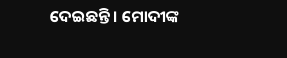ଦେଇଛନ୍ତି । ମୋଦୀଙ୍କ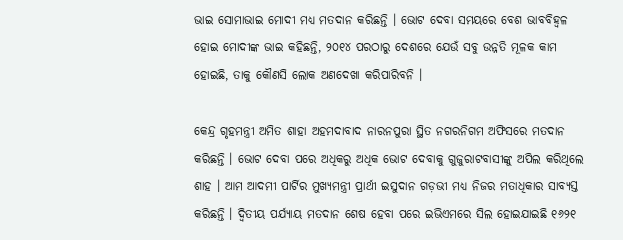ଭାଇ ସୋମାଭାଇ ମୋଦୀ ମଧ୍ୟ ମତଦାନ କରିଛନ୍ତି । ଭୋଟ ଦେବା ସମୟରେ ବେଶ ଭାବବିହ୍ୱଳ ହୋଇ ମୋଦୀଙ୍କ ଭାଇ କହିଛନ୍ତି, ୨୦୧୪ ପରଠାରୁ ଦେଶରେ ଯେଉଁ ସବୁ ଉନ୍ନତି ମୂଳକ କାମ ହୋଇଛି, ତାକୁ କୌଣସି ଲୋକ ଅଣଦେଖା କରିପାରିବନି ।

କେନ୍ଦ୍ର ଗୃହମନ୍ତ୍ରୀ ଅମିତ ଶାହା ଅହମଦାବାଦ ନାରନପୁରା ସ୍ଥିତ ନଗରନିଗମ ଅଫିସରେ ମତଦାନ କରିଛନ୍ତି । ଭୋଟ ଦେବା ପରେ ଅଧିକରୁ ଅଧିକ ଭୋଟ ଦେବାକୁ ଗୁଜୁରାଟବାସୀଙ୍କୁ ଅପିଲ କରିଥିଲେ ଶାହ । ଆମ ଆଦମୀ ପାର୍ଟିର ମୁଖ୍ୟମନ୍ତ୍ରୀ ପ୍ରାର୍ଥୀ ଇସୁଦାନ ଗଡ଼ଭୀ ମଧ୍ୟ ନିଜର ମତାଧିକାର ସାବ୍ୟସ୍ତ କରିଛନ୍ତି । ଦ୍ୱିତୀୟ ପର୍ଯ୍ୟାୟ ମତଦାନ ଶେଷ ହେବା ପରେ ଇଭିଏମରେ ସିଲ ହୋଇଯାଇଛି ୧୬୨୧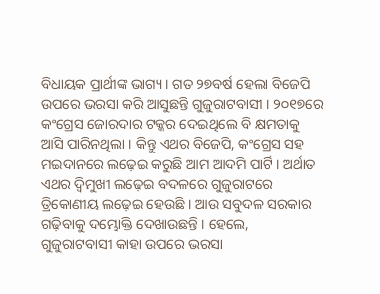ବିଧାୟକ ପ୍ରାର୍ଥୀଙ୍କ ଭାଗ୍ୟ । ଗତ ୨୭ବର୍ଷ ହେଲା ବିଜେପି ଉପରେ ଭରସା କରି ଆସୁଛନ୍ତି ଗୁଜୁରାଟବାସୀ । ୨୦୧୭ରେ କଂଗ୍ରେସ ଜୋରଦାର ଟକ୍କର ଦେଇଥିଲେ ବି କ୍ଷମତାକୁ ଆସି ପାରିନଥିଲା । କିନ୍ତୁ ଏଥର ବିଜେପି, କଂଗ୍ରେସ ସହ ମଇଦାନରେ ଲଢ଼େଇ କରୁଛି ଆମ ଆଦମି ପାର୍ଟି । ଅର୍ଥାତ ଏଥର ଦ୍ୱିମୁଖୀ ଲଢ଼େଇ ବଦଳରେ ଗୁଜୁରାଟରେ ତ୍ରିକୋଣୀୟ ଲଢ଼େଇ ହେଉଛି । ଆଉ ସବୁଦଳ ସରକାର ଗଢ଼ିବାକୁ ଦମ୍ଭୋକ୍ତି ଦେଖାଉଛନ୍ତି । ହେଲେ, ଗୁଜୁରାଟବାସୀ କାହା ଉପରେ ଭରସା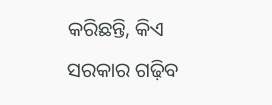କରିଛନ୍ତି, କିଏ ସରକାର ଗଢ଼ିବ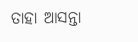ତାହା ଆସନ୍ତା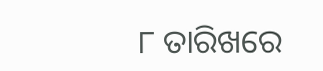୮ ତାରିଖରେ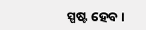ସ୍ପଷ୍ଟ ହେବ ।